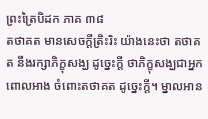ព្រះត្រៃបិដក ភាគ ៣៨
តថាគត មានសេចក្តីត្រិះរិះ យ៉ាងនេះថា តថាគត នឹងរក្សាភិក្ខុសង្ឃ ដូច្នេះក្តី ថាភិក្ខុសង្ឃជាអ្នកពោលអាង ចំពោះតថាគត ដូច្នេះក្តី។ ម្នាលអាន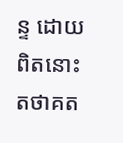ន្ទ ដោយពិតនោះ តថាគត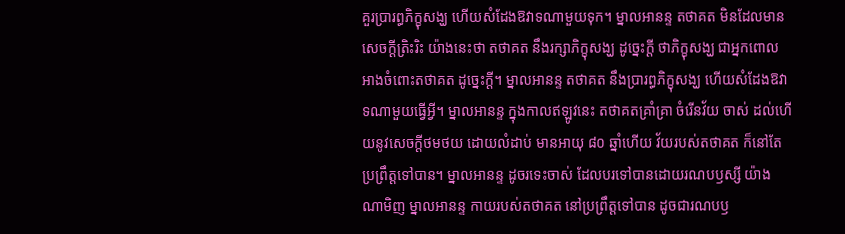គួរប្រារព្ធភិក្ខុសង្ឃ ហើយសំដែងឱវាទណាមួយទុក។ ម្នាលអានន្ទ តថាគត មិនដែលមានសេចក្តីត្រិះរិះ យ៉ាងនេះថា តថាគត នឹងរក្សាភិក្ខុសង្ឃ ដូច្នេះក្តី ថាភិក្ខុសង្ឃ ជាអ្នកពោលអាងចំពោះតថាគត ដូច្នេះក្តី។ ម្នាលអានន្ទ តថាគត នឹងប្រារព្ធភិក្ខុសង្ឃ ហើយសំដែងឱវាទណាមួយធ្វើអ្វី។ ម្នាលអានន្ទ ក្នុងកាលឥឡូវនេះ តថាគតគ្រាំគ្រា ចំរើនវ័យ ចាស់ ដល់ហើយនូវសេចក្តីថមថយ ដោយលំដាប់ មានអាយុ ៨០ ឆ្នាំហើយ វ័យរបស់តថាគត ក៏នៅតែប្រព្រឹត្តទៅបាន។ ម្នាលអានន្ទ ដូចរទេះចាស់ ដែលបរទៅបានដោយរណបឫស្សី យ៉ាងណាមិញ ម្នាលអានន្ទ កាយរបស់តថាគត នៅប្រព្រឹត្តទៅបាន ដូចជារណបឫ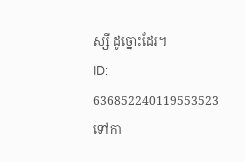ស្សី ដូច្នោះដែរ។
ID: 636852240119553523
ទៅកា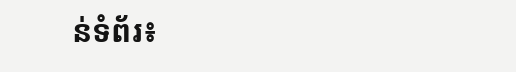ន់ទំព័រ៖